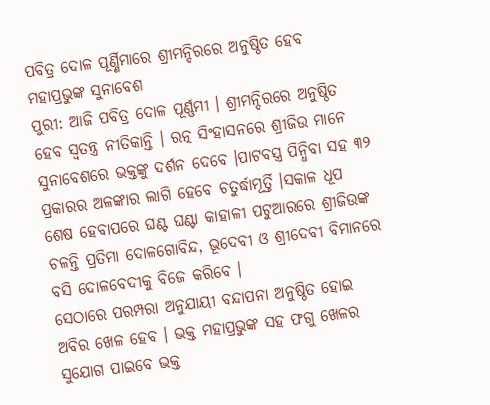ପବିତ୍ର ଦୋଳ ପୂର୍ଣ୍ଣିମାରେ ଶ୍ରୀମନ୍ଦିରରେ ଅନୁଷ୍ଠିତ ହେବ ମହାପ୍ରଭୁଙ୍କ ସୁନାବେଶ
ପୁରୀ: ଆଜି ପବିତ୍ର ଦୋଳ ପୂର୍ଣ୍ଣମୀ । ଶ୍ରୀମନ୍ଦିରରେ ଅନୁଷ୍ଠିତ ହେବ ସ୍ୱତନ୍ତ୍ର ନୀତିକାନ୍ତି । ରତ୍ନ ସିଂହାସନରେ ଶ୍ରୀଜିଉ ମାନେ ସୁନାବେଶରେ ଭକ୍ତଙ୍କୁ ଦର୍ଶନ ଦେବେ ।ପାଟବସ୍ତ୍ର ପିନ୍ଧିବା ସହ ୩୨ ପ୍ରକାରର ଅଳଙ୍କାର ଲାଗି ହେବେ ଚତୁର୍ଦ୍ଧାମୂର୍ତ୍ତି ।ସକାଳ ଧୂପ ଶେଷ ହେବାପରେ ଘଣ୍ଟ ଘଣ୍ଟା କାହାଳୀ ପଟୁଆରରେ ଶ୍ରୀଜିଉଙ୍କ ଚଳନ୍ତି ପ୍ରତିମା ଦୋଳଗୋବିନ୍ଦ, ଭୂଦେବୀ ଓ ଶ୍ରୀଦେବୀ ବିମାନରେ ବସି ଦୋଳବେଦୀକୁ ବିଜେ କରିବେ ।
ସେଠାରେ ପରମ୍ପରା ଅନୁଯାୟୀ ବନ୍ଦାପନା ଅନୁଷ୍ଠିତ ହୋଇ ଅବିର ଖେଳ ହେବ । ଭକ୍ତ ମହାପ୍ରଭୁଙ୍କ ସହ ଫଗୁ ଖେଳର ସୁଯୋଗ ପାଇବେ ଭକ୍ତ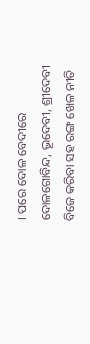। ପରେ ଦୋଳ ବେଦୀରେ ଦୋଳଗୋବିନ୍ଦ, ଭୂଦେବୀ, ଶ୍ରୀଦେବୀ ବିଜେ କରିବା ସହ ରଙ୍ଗ ଖେଳ ନୀତି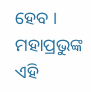ହେବ । ମହାପ୍ରଭୁଙ୍କ ଏହି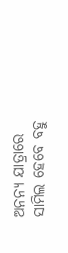ଅନନ୍ୟ ଯାତ୍ରାରେ ସାମିଲ ହେବେ ବହୁ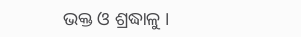ଭକ୍ତ ଓ ଶ୍ରଦ୍ଧାଳୁ ।